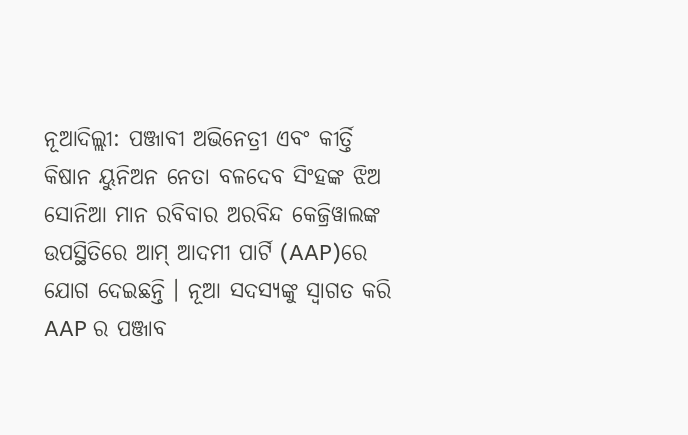ନୂଆଦିଲ୍ଲୀ: ପଞ୍ଜାବୀ ଅଭିନେତ୍ରୀ ଏବଂ କୀର୍ତ୍ତି କିଷାନ ୟୁନିଅନ ନେତା ବଳଦେବ ସିଂହଙ୍କ ଝିଅ ସୋନିଆ ମାନ ରବିବାର ଅରବିନ୍ଦ କେଜ୍ରିୱାଲଙ୍କ ଉପସ୍ଥିତିରେ ଆମ୍ ଆଦମୀ ପାର୍ଟି (AAP)ରେ ଯୋଗ ଦେଇଛନ୍ତି । ନୂଆ ସଦସ୍ୟଙ୍କୁ ସ୍ୱାଗତ କରି AAP ର ପଞ୍ଜାବ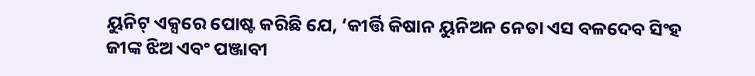ୟୁନିଟ୍ ଏକ୍ସରେ ପୋଷ୍ଟ କରିଛି ଯେ, ‘କୀର୍ତ୍ତି କିଷାନ ୟୁନିଅନ ନେତା ଏସ ବଳଦେବ ସିଂହ ଜୀଙ୍କ ଝିଅ ଏବଂ ପଞ୍ଜାବୀ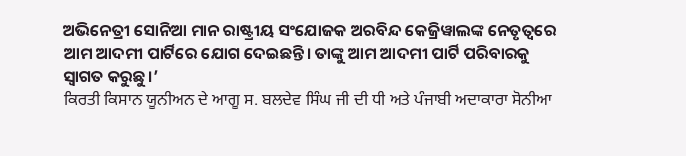ଅଭିନେତ୍ରୀ ସୋନିଆ ମାନ ରାଷ୍ଟ୍ରୀୟ ସଂଯୋଜକ ଅରବିନ୍ଦ କେଜ୍ରିୱାଲଙ୍କ ନେତୃତ୍ୱରେ ଆମ ଆଦମୀ ପାର୍ଟିରେ ଯୋଗ ଦେଇଛନ୍ତି। ତାଙ୍କୁ ଆମ ଆଦମୀ ପାର୍ଟି ପରିବାରକୁ ସ୍ୱାଗତ କରୁଛୁ।’
ਕਿਰਤੀ ਕਿਸਾਨ ਯੂਨੀਅਨ ਦੇ ਆਗੂ ਸ. ਬਲਦੇਵ ਸਿੰਘ ਜੀ ਦੀ ਧੀ ਅਤੇ ਪੰਜਾਬੀ ਅਦਾਕਾਰਾ ਸੋਨੀਆ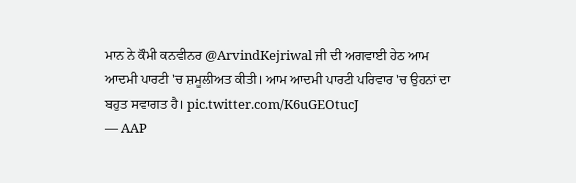ਮਾਨ ਨੇ ਕੌਮੀ ਕਨਵੀਨਰ @ArvindKejriwal ਜੀ ਦੀ ਅਗਵਾਈ ਹੇਠ ਆਮ ਆਦਮੀ ਪਾਰਟੀ 'ਚ ਸ਼ਮੂਲੀਅਤ ਕੀਤੀ। ਆਮ ਆਦਮੀ ਪਾਰਟੀ ਪਰਿਵਾਰ 'ਚ ਉਹਨਾਂ ਦਾ ਬਹੁਤ ਸਵਾਗਤ ਹੈ। pic.twitter.com/K6uGEOtucJ
— AAP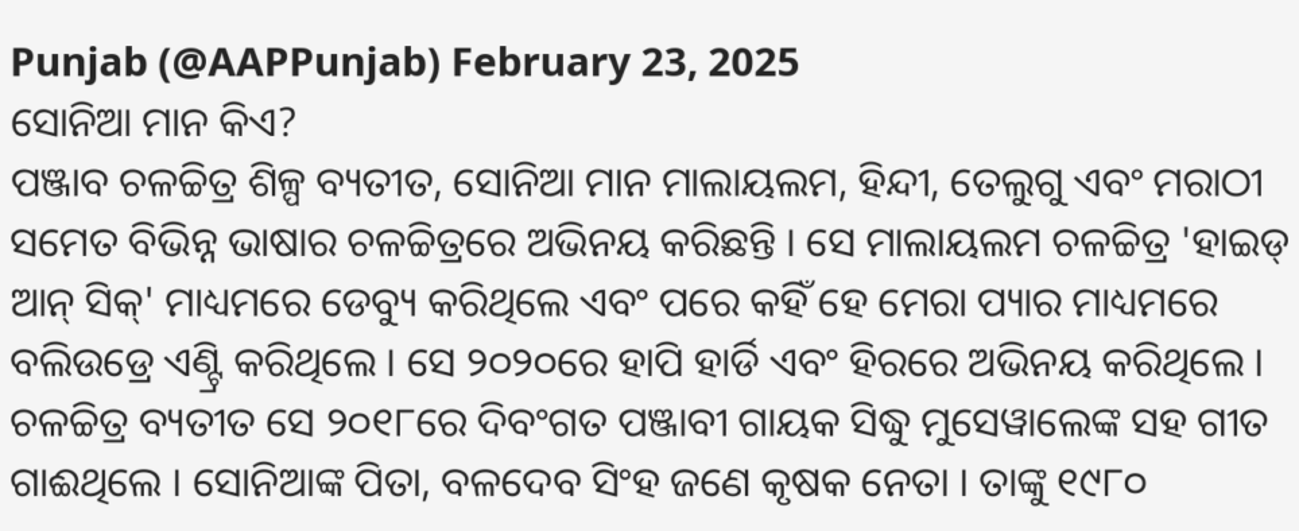Punjab (@AAPPunjab) February 23, 2025
ସୋନିଆ ମାନ କିଏ?
ପଞ୍ଜାବ ଚଳଚ୍ଚିତ୍ର ଶିଳ୍ପ ବ୍ୟତୀତ, ସୋନିଆ ମାନ ମାଲାୟଲମ, ହିନ୍ଦୀ, ତେଲୁଗୁ ଏବଂ ମରାଠୀ ସମେତ ବିଭିନ୍ନ ଭାଷାର ଚଳଚ୍ଚିତ୍ରରେ ଅଭିନୟ କରିଛନ୍ତି । ସେ ମାଲାୟଲମ ଚଳଚ୍ଚିତ୍ର 'ହାଇଡ୍ ଆନ୍ ସିକ୍' ମାଧ୍ୟମରେ ଡେବ୍ୟୁ କରିଥିଲେ ଏବଂ ପରେ କହିଁ ହେ ମେରା ପ୍ୟାର ମାଧ୍ୟମରେ ବଲିଉଡ୍ରେ ଏଣ୍ଟ୍ରି କରିଥିଲେ । ସେ ୨୦୨୦ରେ ହାପି ହାର୍ଡି ଏବଂ ହିରରେ ଅଭିନୟ କରିଥିଲେ । ଚଳଚ୍ଚିତ୍ର ବ୍ୟତୀତ ସେ ୨୦୧୮ରେ ଦିବଂଗତ ପଞ୍ଜାବୀ ଗାୟକ ସିଦ୍ଧୁ ମୁସେୱାଲେଙ୍କ ସହ ଗୀତ ଗାଈଥିଲେ । ସୋନିଆଙ୍କ ପିତା, ବଳଦେବ ସିଂହ ଜଣେ କୃଷକ ନେତା । ତାଙ୍କୁ ୧୯୮୦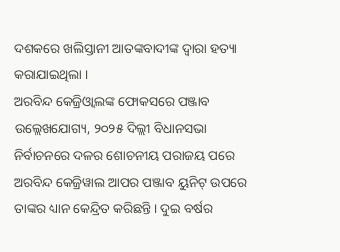ଦଶକରେ ଖଲିସ୍ତାନୀ ଆତଙ୍କବାଦୀଙ୍କ ଦ୍ୱାରା ହତ୍ୟା କରାଯାଇଥିଲା ।
ଅରବିନ୍ଦ କେଜ୍ରିଓ୍ବାଲଙ୍କ ଫୋକସରେ ପଞ୍ଜାବ
ଉଲ୍ଲେଖଯୋଗ୍ୟ, ୨୦୨୫ ଦିଲ୍ଲୀ ବିଧାନସଭା ନିର୍ବାଚନରେ ଦଳର ଶୋଚନୀୟ ପରାଜୟ ପରେ ଅରବିନ୍ଦ କେଜ୍ରିୱାଲ ଆପର ପଞ୍ଜାବ ୟୁନିଟ୍ ଉପରେ ତାଙ୍କର ଧ୍ୟାନ କେନ୍ଦ୍ରିତ କରିଛନ୍ତି। ଦୁଇ ବର୍ଷର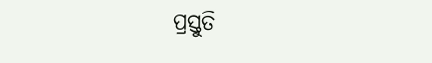ପ୍ରସ୍ତୁତି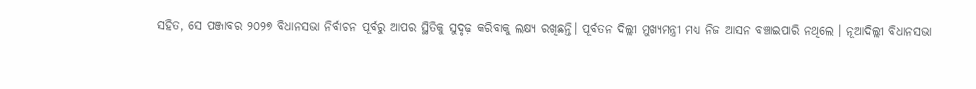ସହିତ, ସେ ପଞ୍ଜାବର ୨୦୨୭ ବିଧାନସଭା ନିର୍ବାଚନ ପୂର୍ବରୁ ଆପର ସ୍ଥିତିକୁ ସୁଦୃଢ଼ କରିବାକୁ ଲକ୍ଷ୍ୟ ରଖିଛନ୍ତି। ପୂର୍ବତନ ଦିଲ୍ଲୀ ମୁଖ୍ୟମନ୍ତ୍ରୀ ମଧ୍ୟ ନିଜ ଆସନ ବଞ୍ଚାଇପାରି ନଥିଲେ । ନୂଆଦିଲ୍ଲୀ ବିଧାନସଭା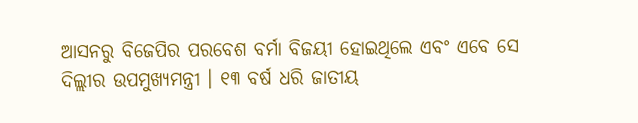ଆସନରୁ ବିଜେପିର ପରବେଶ ବର୍ମା ବିଜୟୀ ହୋଇଥିଲେ ଏବଂ ଏବେ ସେ ଦିଲ୍ଲୀର ଉପମୁଖ୍ୟମନ୍ତ୍ରୀ । ୧୩ ବର୍ଷ ଧରି ଜାତୀୟ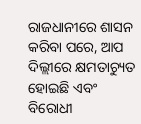ରାଜଧାନୀରେ ଶାସନ କରିବା ପରେ, ଆପ ଦିଲ୍ଲୀରେ କ୍ଷମତାଚ୍ୟୁତ ହୋଇଛି ଏବଂ ବିରୋଧୀ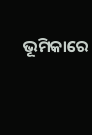ଭୂମିକାରେ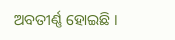ଅବତୀର୍ଣ୍ଣ ହୋଇଛି ।